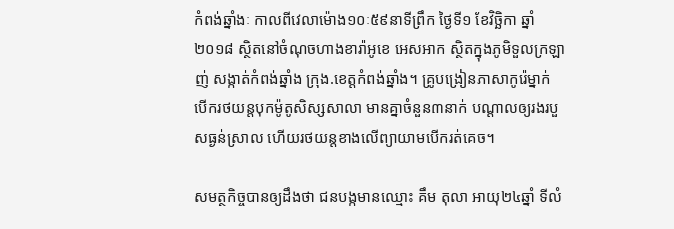កំពង់ឆ្នាំងៈ កាលពីវេលាម៉ោង១០ៈ៥៩នាទីព្រឹក ថ្ងៃទី១ ខែវិច្ឆិកា ឆ្នាំ២០១៨ ស្ថិតនៅចំណុចហាងខារ៉ាអូខេ អេសអាក ស្ថិតក្នុងភូមិទួលក្រឡាញ់ សង្កាត់កំពង់ឆ្នាំង ក្រុង.ខេត្តកំពង់ឆ្នាំង។ គ្រូបង្រៀនភាសាកូរ៉េម្នាក់ បើករថយន្តបុកម៉ូតូសិស្សសាលា មានគ្នាចំនួន៣នាក់ បណ្ដាលឲ្យរងរបួសធ្ងន់ស្រាល ហើយរថយន្ដខាងលើព្យាយាមបើករត់គេច។

សមត្ថកិច្ចបានឲ្យដឹងថា ជនបង្កមានឈ្មោះ គឹម តុលា អាយុ២៤ឆ្នាំ ទីលំ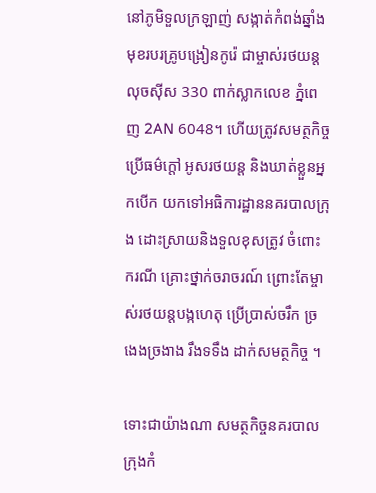នៅភូមិទួលក្រឡាញ់ សង្កាត់កំពង់ឆ្នាំង មុខរបរគ្រូបង្រៀនកូរ៉េ ជាម្ចាស់រថយន្ត លុចស៊ីស 330 ពាក់ស្លាកលេខ ភ្នំពេញ 2AN 6048។ ហើយត្រូវសមត្ថកិច្ច ប្រើធម៌ក្តៅ អូសរថយន្ត និងឃាត់ខ្លួនអ្នកបើក យកទៅអធិការដ្ឋាននគរបាលក្រុង ដោះស្រាយនិងទួលខុសត្រូវ ចំពោះករណី គ្រោះថ្នាក់ចរាចរណ៍ ព្រោះតែម្ចាស់រថយន្តបង្កហេតុ ប្រើប្រាស់ចរឹក ច្រងេងច្រងាង រឹងទទឹង ដាក់សមត្ថកិច្ច ។

ទោះជាយ៉ាងណា សមត្ថកិច្ចនគរបាល ក្រុងកំ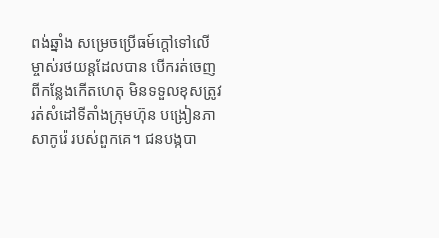ពង់ឆ្នាំង សម្រេចប្រើធម៍ក្តៅទៅលើ ម្ចាស់រថយន្តដែលបាន បើករត់ចេញ ពីកន្លែងកើតហេតុ មិនទទួលខុសត្រូវ រត់សំដៅទីតាំងក្រុមហ៊ុន បង្រៀនភាសាកូរ៉េ របស់ពួកគេ។ ជនបង្កបា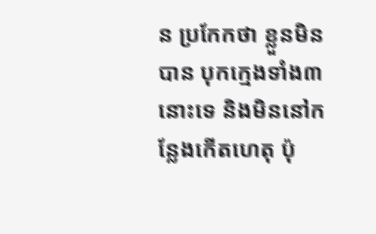ន ប្រកែកថា ខ្លួនមិនបាន បុកក្មេងទាំង៣នោះទេ និងមិននៅកន្លែងកើតហេតុ ប៉ុ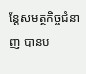ន្តែសមត្ថកិច្ចជំនាញ បានប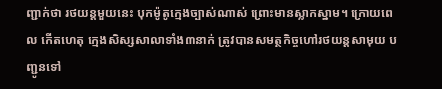ញ្ជាក់ថា រថយន្តមួយនេះ បុកម៉ូតូក្មេងច្បាស់ណាស់ ព្រោះមានស្លាកស្នាម។ ក្រោយពេល កើតហេតុ ក្មេងសិស្សសាលាទាំង៣នាក់ ត្រូវបានសមត្ថកិច្ចហៅរថយន្តសាមុយ បញ្ជូនទៅ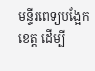មន្ទីរពេទ្យបង្អែកខេត្ត ដើម្បី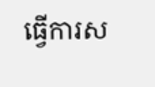ធ្វើការស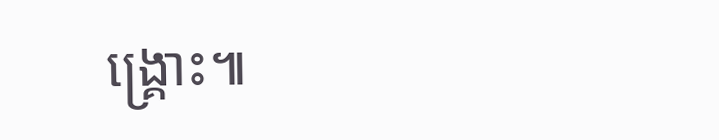ង្គ្រោះ៕